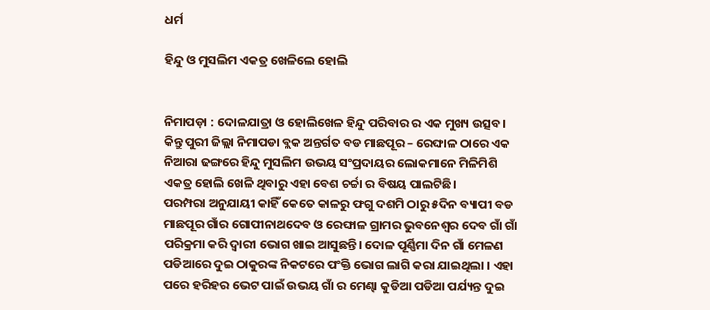ଧର୍ମ

ହିନ୍ଦୁ ଓ ମୁସଲିମ ଏକତ୍ର ଖେଳିଲେ ହୋଲି


ନିମାପଡ଼ା : ଦୋଳଯାତ୍ରା ଓ ହୋଲିଖେଳ ହିନ୍ଦୁ ପରିବାର ର ଏକ ମୁଖ୍ୟ ଉତ୍ସବ। କିନ୍ତୁ ପୁରୀ ଜିଲ୍ଲା ନିମାପଡା ବ୍ଲକ ଅନ୍ତର୍ଗତ ବଡ ମାଛପୂର – ରେଙ୍ଘାଳ ଠାରେ ଏକ ନିଆରା ଢଙ୍ଗରେ ହିନ୍ଦୁ ମୁସଲିମ ଉଭୟ ସଂପ୍ରଦାୟର ଲୋକମାନେ ମିଳିମିଶି ଏକତ୍ର ହୋଲି ଖେଳି ଥିବାରୁ ଏହା ବେଶ ଚର୍ଚ୍ଚା ର ବିଷୟ ପାଲଟିଛି।
ପରମ୍ପରା ଅନୁଯାୟୀ କାହିଁ କେତେ କାଳରୁ ଫଗୁ ଦଶମି ଠାରୁ ୫ଦିନ ବ୍ୟାପୀ ବଡ ମାଛପୂର ଗାଁର ଗୋପୀନାଥଦେବ ଓ ରେଙ୍ଘାଳ ଗ୍ରାମର ଭୁବନେଶ୍ଵର ଦେବ ଗାଁ ଗାଁ ପରିକ୍ରମା କରି ଦ୍ୱାରୀ ଭୋଗ ଖାଇ ଆସୁଛନ୍ତି। ଦୋଳ ପୂର୍ଣ୍ଣିମା ଦିନ ଗାଁ ମେଳଣ ପଡିଆରେ ଦୁଇ ଠାକୁରଙ୍କ ନିକଟରେ ପଂକ୍ତି ଭୋଗ ଲାଗି କରା ଯାଇଥିଲା । ଏହା ପରେ ହରିହର ଭେଟ ପାଇଁ ଉଭୟ ଗାଁ ର ମେଣ୍ଢା କୁଡିଆ ପଡିଆ ପର୍ଯ୍ୟନ୍ତ ଦୁଇ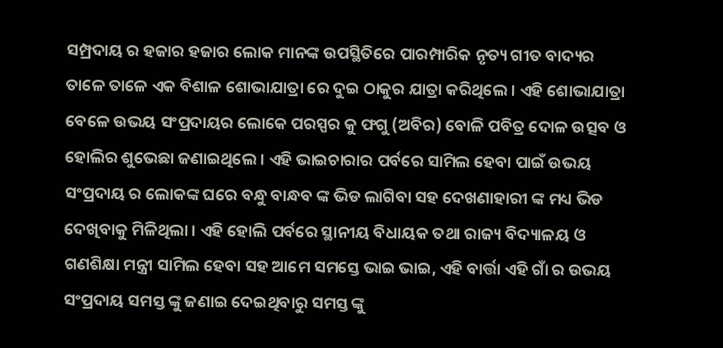ସମ୍ପ୍ରଦାୟ ର ହଜାର ହଜାର ଲୋକ ମାନଙ୍କ ଉପସ୍ଥିତିରେ ପାରମ୍ପାରିକ ନୃତ୍ୟ ଗୀତ ବାଦ୍ୟର ତାଳେ ତାଳେ ଏକ ବିଶାଳ ଶୋଭାଯାତ୍ରା ରେ ଦୁଇ ଠାକୁର ଯାତ୍ରା କରିଥିଲେ । ଏହି ଶୋଭାଯାତ୍ରା ବେଳେ ଉଭୟ ସଂପ୍ରଦାୟର ଲୋକେ ପରସ୍ପର କୁ ଫଗୁ (ଅବିର) ବୋଳି ପବିତ୍ର ଦୋଳ ଉତ୍ସବ ଓ ହୋଲିର ଶୁଭେଛା ଜଣାଇଥିଲେ । ଏହି ଭାଇଚାରାର ପର୍ବରେ ସାମିଲ ହେବା ପାଇଁ ଉଭୟ ସଂପ୍ରଦାୟ ର ଲୋକଙ୍କ ଘରେ ବନ୍ଧୁ ବାନ୍ଧବ ଙ୍କ ଭିଡ ଲାଗିବା ସହ ଦେଖଣାହାରୀ ଙ୍କ ମଧ୍ୟ ଭିଡ ଦେଖିବାକୁ ମିଳିଥିଲା । ଏହି ହୋଲି ପର୍ବରେ ସ୍ଥାନୀୟ ବିଧାୟକ ତଥା ରାଜ୍ୟ ବିଦ୍ୟାଳୟ ଓ ଗଣଶିକ୍ଷା ମନ୍ତ୍ରୀ ସାମିଲ ହେବା ସହ ଆମେ ସମସ୍ତେ ଭାଇ ଭାଇ, ଏହି ବାର୍ତ୍ତା ଏହି ଗାଁ ର ଉଭୟ ସଂପ୍ରଦାୟ ସମସ୍ତ ଙ୍କୁ ଜଣାଇ ଦେଇଥିବାରୁ ସମସ୍ତ ଙ୍କୁ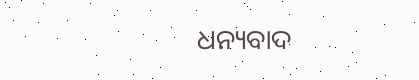ଧନ୍ୟବାଦ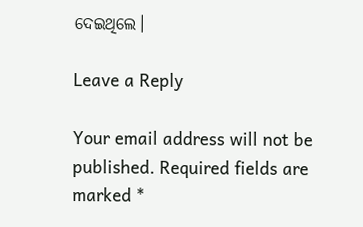ଦେଇଥିଲେ।

Leave a Reply

Your email address will not be published. Required fields are marked *